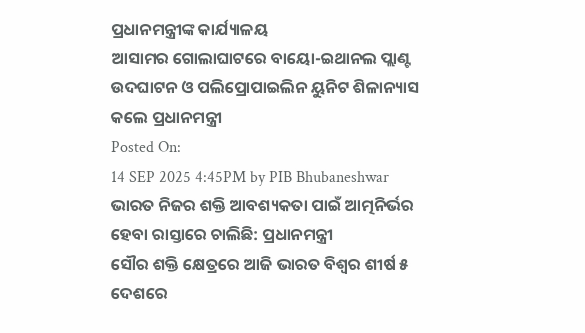ପ୍ରଧାନମନ୍ତ୍ରୀଙ୍କ କାର୍ଯ୍ୟାଳୟ
ଆସାମର ଗୋଲାଘାଟରେ ବାୟୋ-ଇଥାନଲ ପ୍ଲାଣ୍ଟ ଉଦଘାଟନ ଓ ପଲିପ୍ରୋପାଇଲିନ ୟୁନିଟ ଶିଳାନ୍ୟାସ କଲେ ପ୍ରଧାନମନ୍ତ୍ରୀ
Posted On:
14 SEP 2025 4:45PM by PIB Bhubaneshwar
ଭାରତ ନିଜର ଶକ୍ତି ଆବଶ୍ୟକତା ପାଇଁ ଆତ୍ମନିର୍ଭର ହେବା ରାସ୍ତାରେ ଚାଲିଛି: ପ୍ରଧାନମନ୍ତ୍ରୀ
ସୌର ଶକ୍ତି କ୍ଷେତ୍ରରେ ଆଜି ଭାରତ ବିଶ୍ୱର ଶୀର୍ଷ ୫ ଦେଶରେ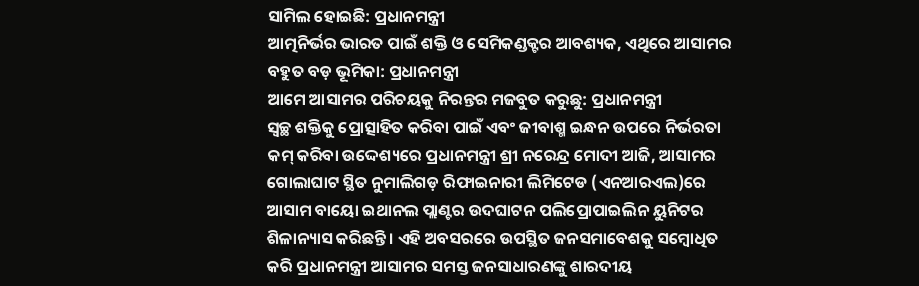ସାମିଲ ହୋଇଛି: ପ୍ରଧାନମନ୍ତ୍ରୀ
ଆତ୍ମନିର୍ଭର ଭାରତ ପାଇଁ ଶକ୍ତି ଓ ସେମିକଣ୍ଡକ୍ଟର ଆବଶ୍ୟକ, ଏଥିରେ ଆସାମର ବହୁତ ବଡ଼ ଭୂମିକା: ପ୍ରଧାନମନ୍ତ୍ରୀ
ଆମେ ଆସାମର ପରିଚୟକୁ ନିରନ୍ତର ମଜବୁତ କରୁଛୁ: ପ୍ରଧାନମନ୍ତ୍ରୀ
ସ୍ୱଚ୍ଛ ଶକ୍ତିକୁ ପ୍ରୋତ୍ସାହିତ କରିବା ପାଇଁ ଏବଂ ଜୀବାଶ୍ମ ଇନ୍ଧନ ଉପରେ ନିର୍ଭରତା କମ୍ କରିବା ଉଦ୍ଦେଶ୍ୟରେ ପ୍ରଧାନମନ୍ତ୍ରୀ ଶ୍ରୀ ନରେନ୍ଦ୍ର ମୋଦୀ ଆଜି, ଆସାମର ଗୋଲାଘାଟ ସ୍ଥିତ ନୁମାଲିଗଡ଼ ରିଫାଇନାରୀ ଲିମିଟେଡ (ଏନଆରଏଲ)ରେ ଆସାମ ବାୟୋ ଇଥାନଲ ପ୍ଲାଣ୍ଟର ଉଦଘାଟନ ପଲିପ୍ରୋପାଇଲିନ ୟୁନିଟର ଶିଳାନ୍ୟାସ କରିଛନ୍ତି । ଏହି ଅବସରରେ ଉପସ୍ଥିତ ଜନସମାବେଶକୁ ସମ୍ବୋଧିତ କରି ପ୍ରଧାନମନ୍ତ୍ରୀ ଆସାମର ସମସ୍ତ ଜନସାଧାରଣଙ୍କୁ ଶାରଦୀୟ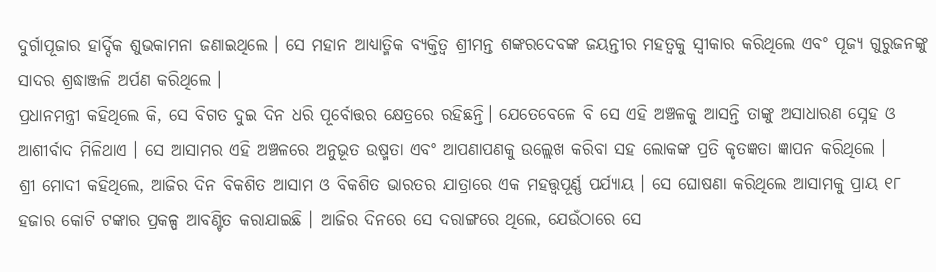ଦୁର୍ଗାପୂଜାର ହାର୍ଦ୍ଦିକ ଶୁଭକାମନା ଜଣାଇଥିଲେ । ସେ ମହାନ ଆଧ୍ୟାତ୍ମିକ ବ୍ୟକ୍ତିତ୍ୱ ଶ୍ରୀମନ୍ତ ଶଙ୍କରଦେବଙ୍କ ଜୟନ୍ତୀର ମହତ୍ୱକୁ ସ୍ୱୀକାର କରିଥିଲେ ଏବଂ ପୂଜ୍ୟ ଗୁରୁଜନଙ୍କୁ ସାଦର ଶ୍ରଦ୍ଧାଞ୍ଜଳି ଅର୍ପଣ କରିଥିଲେ ।
ପ୍ରଧାନମନ୍ତ୍ରୀ କହିଥିଲେ କି, ସେ ବିଗତ ଦୁଇ ଦିନ ଧରି ପୂର୍ବୋତ୍ତର କ୍ଷେତ୍ରରେ ରହିଛନ୍ତି। ଯେତେବେଳେ ବି ସେ ଏହି ଅଞ୍ଚଳକୁ ଆସନ୍ତି ତାଙ୍କୁ ଅସାଧାରଣ ସ୍ନେହ ଓ ଆଶୀର୍ବାଦ ମିଳିଥାଏ । ସେ ଆସାମର ଏହି ଅଞ୍ଚଳରେ ଅନୁଭୂତ ଉଷ୍ମତା ଏବଂ ଆପଣାପଣକୁ ଉଲ୍ଲେଖ କରିବା ସହ ଲୋକଙ୍କ ପ୍ରତି କୃତଜ୍ଞତା ଜ୍ଞାପନ କରିଥିଲେ ।
ଶ୍ରୀ ମୋଦୀ କହିଥିଲେ, ଆଜିର ଦିନ ବିକଶିତ ଆସାମ ଓ ବିକଶିତ ଭାରତର ଯାତ୍ରାରେ ଏକ ମହତ୍ତ୍ଵପୂର୍ଣ୍ଣ ପର୍ଯ୍ୟାୟ । ସେ ଘୋଷଣା କରିଥିଲେ ଆସାମକୁ ପ୍ରାୟ ୧୮ ହଜାର କୋଟି ଟଙ୍କାର ପ୍ରକଳ୍ପ ଆବଣ୍ଟିତ କରାଯାଇଛି । ଆଜିର ଦିନରେ ସେ ଦରାଙ୍ଗରେ ଥିଲେ, ଯେଉଁଠାରେ ସେ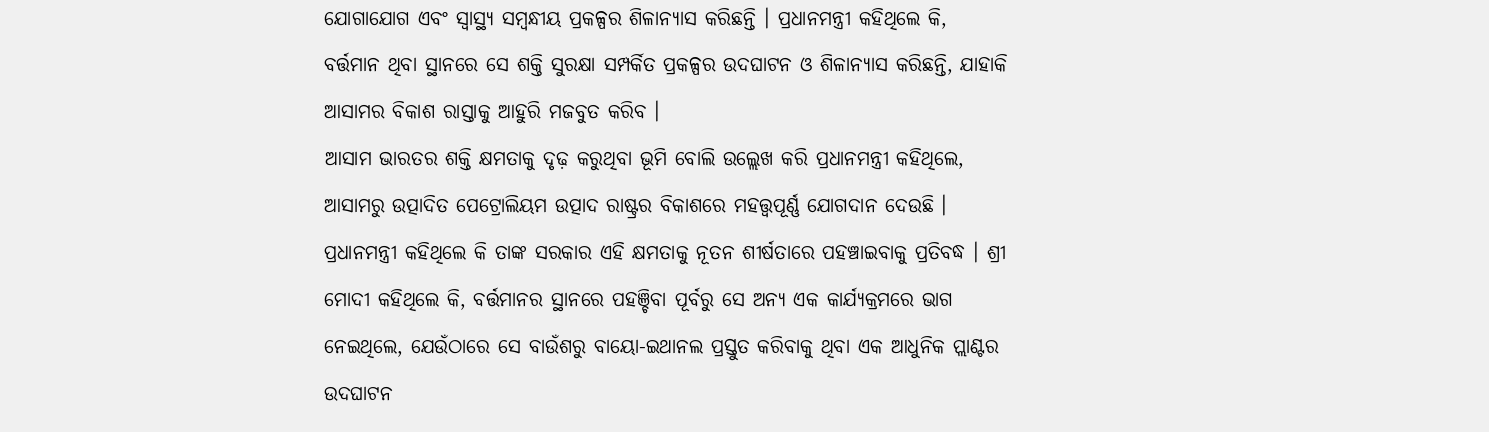ଯୋଗାଯୋଗ ଏବଂ ସ୍ୱାସ୍ଥ୍ୟ ସମ୍ବନ୍ଧୀୟ ପ୍ରକଳ୍ପର ଶିଳାନ୍ୟାସ କରିଛନ୍ତି । ପ୍ରଧାନମନ୍ତ୍ରୀ କହିଥିଲେ କି, ବର୍ତ୍ତମାନ ଥିବା ସ୍ଥାନରେ ସେ ଶକ୍ତି ସୁରକ୍ଷା ସମ୍ପର୍କିତ ପ୍ରକଳ୍ପର ଉଦଘାଟନ ଓ ଶିଳାନ୍ୟାସ କରିଛନ୍ତି, ଯାହାକି ଆସାମର ବିକାଶ ରାସ୍ତାକୁ ଆହୁରି ମଜବୁତ କରିବ ।
ଆସାମ ଭାରତର ଶକ୍ତି କ୍ଷମତାକୁ ଦୃଢ଼ କରୁଥିବା ଭୂମି ବୋଲି ଉଲ୍ଲେଖ କରି ପ୍ରଧାନମନ୍ତ୍ରୀ କହିଥିଲେ, ଆସାମରୁ ଉତ୍ପାଦିତ ପେଟ୍ରୋଲିୟମ ଉତ୍ପାଦ ରାଷ୍ଟ୍ରର ବିକାଶରେ ମହତ୍ତ୍ଵପୂର୍ଣ୍ଣ ଯୋଗଦାନ ଦେଉଛି । ପ୍ରଧାନମନ୍ତ୍ରୀ କହିଥିଲେ କି ତାଙ୍କ ସରକାର ଏହି କ୍ଷମତାକୁ ନୂତନ ଶୀର୍ଷତାରେ ପହଞ୍ଚାଇବାକୁ ପ୍ରତିବଦ୍ଧ । ଶ୍ରୀ ମୋଦୀ କହିଥିଲେ କି, ବର୍ତ୍ତମାନର ସ୍ଥାନରେ ପହଞ୍ଚିବା ପୂର୍ବରୁ ସେ ଅନ୍ୟ ଏକ କାର୍ଯ୍ୟକ୍ରମରେ ଭାଗ ନେଇଥିଲେ, ଯେଉଁଠାରେ ସେ ବାଉଁଶରୁ ବାୟୋ-ଇଥାନଲ ପ୍ରସ୍ତୁତ କରିବାକୁ ଥିବା ଏକ ଆଧୁନିକ ପ୍ଲାଣ୍ଟର ଉଦଘାଟନ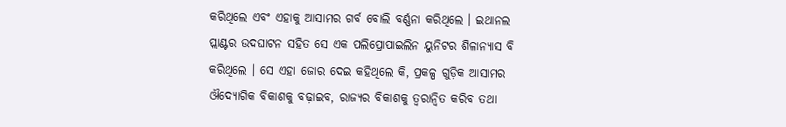କରିଥିଲେ ଏବଂ ଏହାକୁ ଆସାମର ଗର୍ବ ବୋଲି ବର୍ଣ୍ଣନା କରିଥିଲେ । ଇଥାନଲ ପ୍ଲାଣ୍ଟର ଉଦଘାଟନ ସହିତ ସେ ଏକ ପଲିପ୍ରୋପାଇଲିନ ୟୁନିଟର ଶିଳାନ୍ୟାସ ବି କରିଥିଲେ । ସେ ଏହା ଜୋର ଦେଇ କହିଥିଲେ କି, ପ୍ରକଳ୍ପ ଗୁଡ଼ିକ ଆସାମର ଔଦ୍ୟୋଗିକ ବିକାଶକୁ ବଢ଼ାଇବ, ରାଜ୍ୟର ବିକାଶକୁ ତ୍ୱରାନ୍ୱିତ କରିବ ତଥା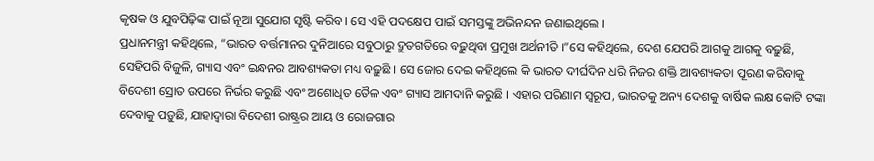କୃଷକ ଓ ଯୁବପିଢ଼ିଙ୍କ ପାଇଁ ନୂଆ ସୁଯୋଗ ସୃଷ୍ଟି କରିବ । ସେ ଏହି ପଦକ୍ଷେପ ପାଇଁ ସମସ୍ତଙ୍କୁ ଅଭିନନ୍ଦନ ଜଣାଇଥିଲେ ।
ପ୍ରଧାନମନ୍ତ୍ରୀ କହିଥିଲେ, “ଭାରତ ବର୍ତ୍ତମାନର ଦୁନିଆରେ ସବୁଠାରୁ ଦ୍ରୁତଗତିରେ ବଢ଼ୁଥିବା ପ୍ରମୁଖ ଅର୍ଥନୀତି ।”ସେ କହିଥିଲେ, ଦେଶ ଯେପରି ଆଗକୁ ଆଗକୁ ବଢ଼ୁଛି, ସେହିପରି ବିଜୁଳି, ଗ୍ୟାସ ଏବଂ ଇନ୍ଧନର ଆବଶ୍ୟକତା ମଧ୍ୟ ବଢ଼ୁଛି । ସେ ଜୋର ଦେଇ କହିଥିଲେ କି ଭାରତ ଦୀର୍ଘଦିନ ଧରି ନିଜର ଶକ୍ତି ଆବଶ୍ୟକତା ପୂରଣ କରିବାକୁ ବିଦେଶୀ ସ୍ରୋତ ଉପରେ ନିର୍ଭର କରୁଛି ଏବଂ ଅଶୋଧିତ ତୈଳ ଏବଂ ଗ୍ୟାସ ଆମଦାନି କରୁଛି । ଏହାର ପରିଣାମ ସ୍ୱରୂପ, ଭାରତକୁ ଅନ୍ୟ ଦେଶକୁ ବାର୍ଷିକ ଲକ୍ଷ କୋଟି ଟଙ୍କା ଦେବାକୁ ପଡ଼ୁଛି, ଯାହାଦ୍ୱାରା ବିଦେଶୀ ରାଷ୍ଟ୍ରର ଆୟ ଓ ରୋଜଗାର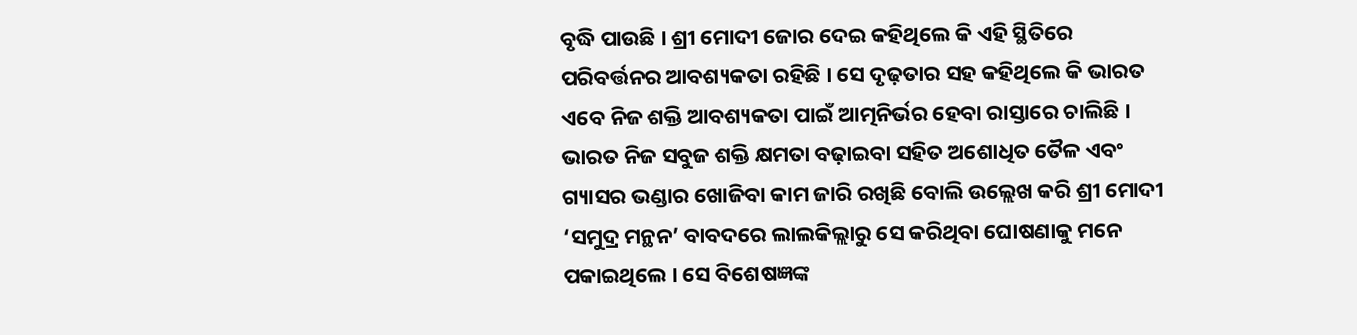ବୃଦ୍ଧି ପାଉଛି । ଶ୍ରୀ ମୋଦୀ ଜୋର ଦେଇ କହିଥିଲେ କି ଏହି ସ୍ଥିତିରେ ପରିବର୍ତ୍ତନର ଆବଶ୍ୟକତା ରହିଛି । ସେ ଦୃଢ଼ତାର ସହ କହିଥିଲେ କି ଭାରତ ଏବେ ନିଜ ଶକ୍ତି ଆବଶ୍ୟକତା ପାଇଁ ଆତ୍ମନିର୍ଭର ହେବା ରାସ୍ତାରେ ଚାଲିଛି ।
ଭାରତ ନିଜ ସବୁଜ ଶକ୍ତି କ୍ଷମତା ବଢ଼ାଇବା ସହିତ ଅଶୋଧିତ ତୈଳ ଏବଂ ଗ୍ୟାସର ଭଣ୍ଡାର ଖୋଜିବା କାମ ଜାରି ରଖିଛି ବୋଲି ଉଲ୍ଲେଖ କରି ଶ୍ରୀ ମୋଦୀ ‘ସମୁଦ୍ର ମନ୍ଥନ’ ବାବଦରେ ଲାଲକିଲ୍ଲାରୁ ସେ କରିଥିବା ଘୋଷଣାକୁ ମନେ ପକାଇଥିଲେ । ସେ ବିଶେଷଜ୍ଞଙ୍କ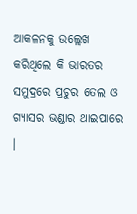ଆକଳନକୁ ଉଲ୍ଲେଖ କରିଥିଲେ କି ଭାରତର ସମୁଦ୍ରରେ ପ୍ରଚୁର ତେଲ ଓ ଗ୍ୟାସର ଭଣ୍ଡାର ଥାଇପାରେ ।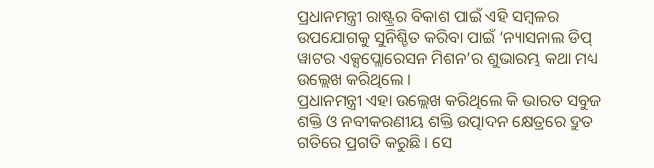ପ୍ରଧାନମନ୍ତ୍ରୀ ରାଷ୍ଟ୍ରର ବିକାଶ ପାଇଁ ଏହି ସମ୍ବଳର ଉପଯୋଗକୁ ସୁନିଶ୍ଚିତ କରିବା ପାଇଁ ‘ନ୍ୟାସନାଲ ଡିପ୍ ୱାଟର ଏକ୍ସପ୍ଲୋରେସନ ମିଶନ’ର ଶୁଭାରମ୍ଭ କଥା ମଧ୍ୟ ଉଲ୍ଲେଖ କରିଥିଲେ ।
ପ୍ରଧାନମନ୍ତ୍ରୀ ଏହା ଉଲ୍ଲେଖ କରିଥିଲେ କି ଭାରତ ସବୁଜ ଶକ୍ତି ଓ ନବୀକରଣୀୟ ଶକ୍ତି ଉତ୍ପାଦନ କ୍ଷେତ୍ରରେ ଦ୍ରୁତ ଗତିରେ ପ୍ରଗତି କରୁଛି । ସେ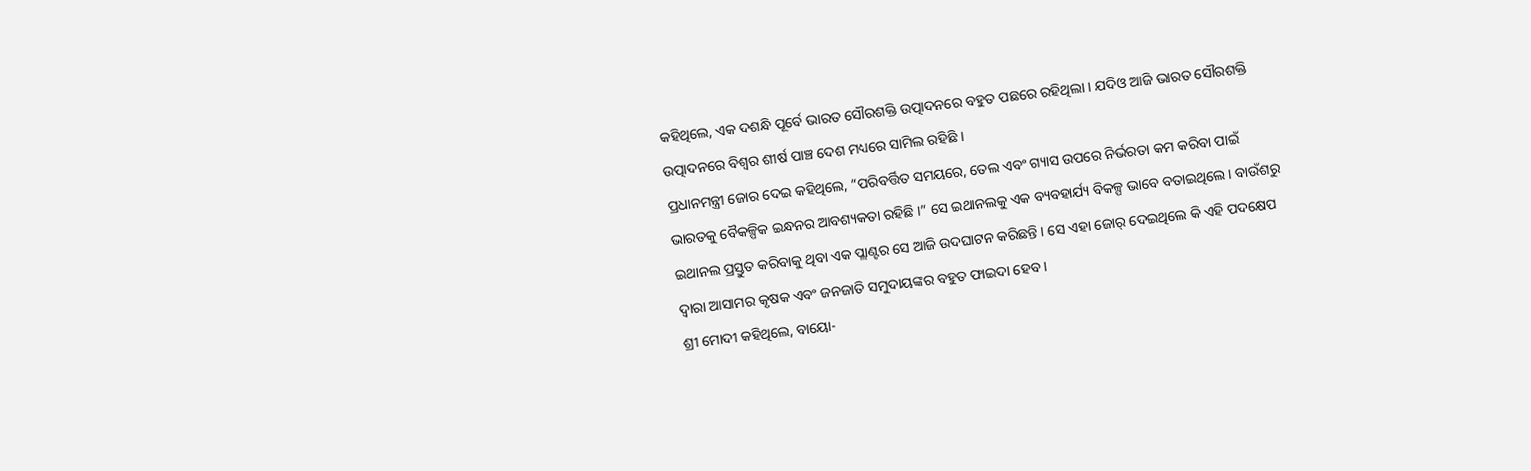କହିଥିଲେ, ଏକ ଦଶନ୍ଧି ପୂର୍ବେ ଭାରତ ସୌରଶକ୍ତି ଉତ୍ପାଦନରେ ବହୁତ ପଛରେ ରହିଥିଲା । ଯଦିଓ ଆଜି ଭାରତ ସୌରଶକ୍ତି ଉତ୍ପାଦନରେ ବିଶ୍ୱର ଶୀର୍ଷ ପାଞ୍ଚ ଦେଶ ମଧ୍ୟରେ ସାମିଲ ରହିଛି ।
ପ୍ରଧାନମନ୍ତ୍ରୀ ଜୋର ଦେଇ କହିଥିଲେ, “ପରିବର୍ତ୍ତିତ ସମୟରେ, ତେଲ ଏବଂ ଗ୍ୟାସ ଉପରେ ନିର୍ଭରତା କମ କରିବା ପାଇଁ ଭାରତକୁ ବୈକଳ୍ପିକ ଇନ୍ଧନର ଆବଶ୍ୟକତା ରହିଛି ।” ସେ ଇଥାନଲକୁ ଏକ ବ୍ୟବହାର୍ଯ୍ୟ ବିକଳ୍ପ ଭାବେ ବତାଇଥିଲେ । ବାଉଁଶରୁ ଇଥାନଲ ପ୍ରସ୍ତୁତ କରିବାକୁ ଥିବା ଏକ ପ୍ଲାଣ୍ଟର ସେ ଆଜି ଉଦଘାଟନ କରିଛନ୍ତି । ସେ ଏହା ଜୋର୍ ଦେଇଥିଲେ କି ଏହି ପଦକ୍ଷେପ ଦ୍ୱାରା ଆସାମର କୃଷକ ଏବଂ ଜନଜାତି ସମୁଦାୟଙ୍କର ବହୁତ ଫାଇଦା ହେବ ।
ଶ୍ରୀ ମୋଦୀ କହିଥିଲେ, ବାୟୋ-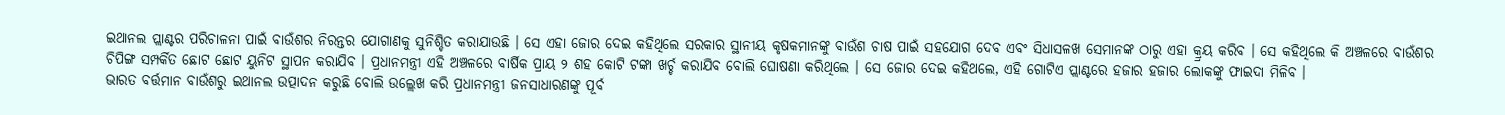ଇଥାନଲ ପ୍ଲାଣ୍ଟର ପରିଚାଳନା ପାଇଁ ବାଉଁଶର ନିରନ୍ତର ଯୋଗାଣକୁ ସୁନିଶ୍ଚିତ କରାଯାଉଛି । ସେ ଏହା ଜୋର ଦେଇ କହିଥିଲେ ସରକାର ସ୍ଥାନୀୟ କୃଷକମାନଙ୍କୁ ବାଉଁଶ ଚାଷ ପାଇଁ ସହଯୋଗ ଦେବ ଏବଂ ସିଧାସଳଖ ସେମାନଙ୍କ ଠାରୁ ଏହା କ୍ର୍ରୟ କରିବ । ସେ କହିଥିଲେ କି ଅଞ୍ଚଳରେ ବାଉଁଶର ଚିପିଙ୍ଗ ସମ୍ପର୍କିତ ଛୋଟ ଛୋଟ ୟୁନିଟ ସ୍ଥାପନ କରାଯିବ । ପ୍ରଧାନମନ୍ତ୍ରୀ ଏହି ଅଞ୍ଚଳରେ ବାର୍ଷିକ ପ୍ରାୟ ୨ ଶହ କୋଟି ଟଙ୍କା ଖର୍ଚ୍ଚ କରାଯିବ ବୋଲି ଘୋଷଣା କରିଥିଲେ । ସେ ଜୋର ଦେଇ କହିଥଲେ, ଏହି ଗୋଟିଏ ପ୍ଲାଣ୍ଟରେ ହଜାର ହଜାର ଲୋକଙ୍କୁ ଫାଇଦା ମିଳିବ ।
ଭାରତ ବର୍ତ୍ତମାନ ବାଉଁଶରୁ ଇଥାନଲ ଉତ୍ପାଦନ କରୁଛି ବୋଲି ଉଲ୍ଲେଖ କରି ପ୍ରଧାନମନ୍ତ୍ରୀ ଜନସାଧାରଣଙ୍କୁ ପୂର୍ବ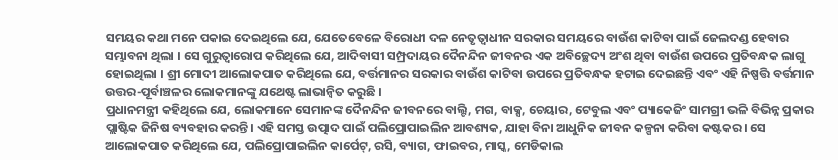ସମୟର କଥା ମନେ ପକାଇ ଦେଇଥିଲେ ଯେ, ଯେତେବେଳେ ବିରୋଧୀ ଦଳ ନେତୃତ୍ୱାଧୀନ ସରକାର ସମୟରେ ବାଉଁଶ କାଟିବା ପାଇଁ ଜେଲଦଣ୍ଡ ହେବାର ସମ୍ଭାବନା ଥିଲା । ସେ ଗୁରୁତ୍ୱାରୋପ କରିଥିଲେ ଯେ, ଆଦିବାସୀ ସମ୍ପ୍ରଦାୟର ଦୈନନ୍ଦିନ ଜୀବନର ଏକ ଅବିଚ୍ଛେଦ୍ୟ ଅଂଶ ଥିବା ବାଉଁଶ ଉପରେ ପ୍ରତିବନ୍ଧକ ଲାଗୁ ହୋଇଥିଲା । ଶ୍ରୀ ମୋଦୀ ଆଲୋକପାତ କରିଥିଲେ ଯେ, ବର୍ତ୍ତମାନର ସରକାର ବାଉଁଶ କାଟିବା ଉପରେ ପ୍ରତିବନ୍ଧକ ହଟାଇ ଦେଇଛନ୍ତି ଏବଂ ଏହି ନିଷ୍ପତ୍ତି ବର୍ତ୍ତମାନ ଉତ୍ତର-ପୂର୍ବାଞ୍ଚଳର ଲୋକମାନଙ୍କୁ ଯଥେଷ୍ଟ ଲାଭାନ୍ୱିତ କରୁଛି ।
ପ୍ରଧାନମନ୍ତ୍ରୀ କହିଥିଲେ ଯେ, ଲୋକମାନେ ସେମାନଙ୍କ ଦୈନନ୍ଦିନ ଜୀବନରେ ବାଲ୍ଟି, ମଗ, ବାକ୍ସ, ଚେୟାର, ଟେବୁଲ ଏବଂ ପ୍ୟାକେଜିଂ ସାମଗ୍ରୀ ଭଳି ବିଭିନ୍ନ ପ୍ରକାର ପ୍ଲାଷ୍ଟିକ ଜିନିଷ ବ୍ୟବହାର କରନ୍ତି। ଏହି ସମସ୍ତ ଉତ୍ପାଦ ପାଇଁ ପଲିପ୍ରୋପାଇଲିନ ଆବଶ୍ୟକ, ଯାହା ବିନା ଆଧୁନିକ ଜୀବନ କଳ୍ପନା କରିବା କଷ୍ଟକର । ସେ ଆଲୋକପାତ କରିଥିଲେ ଯେ, ପଲିପ୍ରୋପାଇଲିନ କାର୍ପେଟ୍, ରସି, ବ୍ୟାଗ, ଫାଇବର, ମାସ୍କ, ମେଡିକାଲ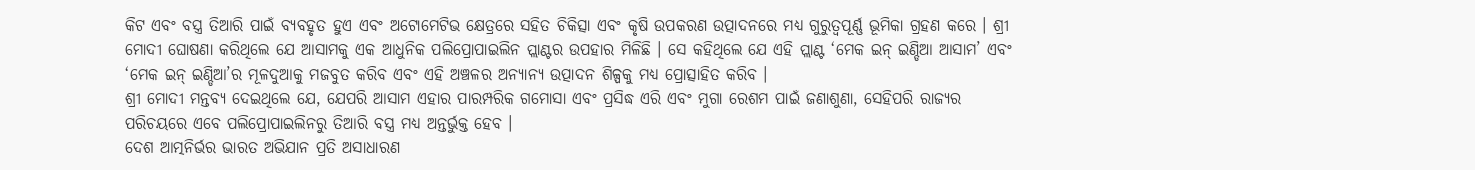କିଟ ଏବଂ ବସ୍ତ୍ର ତିଆରି ପାଇଁ ବ୍ୟବହୃତ ହୁଏ ଏବଂ ଅଟୋମେଟିଭ କ୍ଷେତ୍ରରେ ସହିତ ଚିକିତ୍ସା ଏବଂ କୃଷି ଉପକରଣ ଉତ୍ପାଦନରେ ମଧ୍ୟ ଗୁରୁତ୍ୱପୂର୍ଣ୍ଣ ଭୂମିକା ଗ୍ରହଣ କରେ । ଶ୍ରୀ ମୋଦୀ ଘୋଷଣା କରିଥିଲେ ଯେ ଆସାମକୁ ଏକ ଆଧୁନିକ ପଲିପ୍ରୋପାଇଲିନ ପ୍ଲାଣ୍ଟର ଉପହାର ମିଳିଛି । ସେ କହିଥିଲେ ଯେ ଏହି ପ୍ଲାଣ୍ଟ ‘ମେକ ଇନ୍ ଇଣ୍ଡିଆ ଆସାମ’ ଏବଂ ‘ମେକ ଇନ୍ ଇଣ୍ଡିଆ’ର ମୂଳଦୁଆକୁ ମଜବୁତ କରିବ ଏବଂ ଏହି ଅଞ୍ଚଳର ଅନ୍ୟାନ୍ୟ ଉତ୍ପାଦନ ଶିଳ୍ପକୁ ମଧ୍ୟ ପ୍ରୋତ୍ସାହିତ କରିବ ।
ଶ୍ରୀ ମୋଦୀ ମନ୍ତବ୍ୟ ଦେଇଥିଲେ ଯେ, ଯେପରି ଆସାମ ଏହାର ପାରମ୍ପରିକ ଗମୋସା ଏବଂ ପ୍ରସିଦ୍ଧ ଏରି ଏବଂ ମୁଗା ରେଶମ ପାଇଁ ଜଣାଶୁଣା, ସେହିପରି ରାଜ୍ୟର ପରିଚୟରେ ଏବେ ପଲିପ୍ରୋପାଇଲିନରୁ ତିଆରି ବସ୍ତ୍ର ମଧ୍ୟ ଅନ୍ତର୍ଭୁକ୍ତ ହେବ ।
ଦେଶ ଆତ୍ମନିର୍ଭର ଭାରତ ଅଭିଯାନ ପ୍ରତି ଅସାଧାରଣ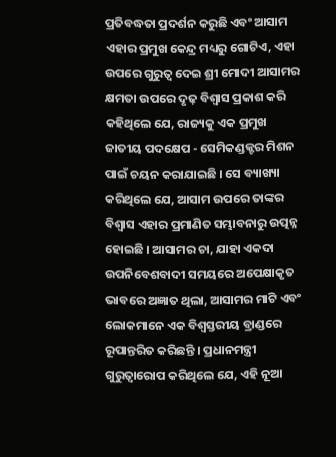ପ୍ରତିବଦ୍ଧତା ପ୍ରଦର୍ଶନ କରୁଛି ଏବଂ ଆସାମ ଏହାର ପ୍ରମୁଖ କେନ୍ଦ୍ର ମଧ୍ୟରୁ ଗୋଟିଏ, ଏହା ଉପରେ ଗୁରୁତ୍ୱ ଦେଇ ଶ୍ରୀ ମୋଦୀ ଆସାମର କ୍ଷମତା ଉପରେ ଦୃଢ଼ ବିଶ୍ୱାସ ପ୍ରକାଶ କରି କହିଥିଲେ ଯେ, ରାଜ୍ୟକୁ ଏକ ପ୍ରମୁଖ ଜାତୀୟ ପଦକ୍ଷେପ - ସେମିକଣ୍ଡକ୍ଟର ମିଶନ ପାଇଁ ଚୟନ କରାଯାଇଛି । ସେ ବ୍ୟାଖ୍ୟା କରିଥିଲେ ଯେ, ଆସାମ ଉପରେ ତାଙ୍କର ବିଶ୍ୱାସ ଏହାର ପ୍ରମାଣିତ ସମ୍ଭାବନାରୁ ଉତ୍ପନ୍ନ ହୋଇଛି । ଆସାମର ଚା, ଯାହା ଏକଦା ଉପନିବେଶବାଦୀ ସମୟରେ ଅପେକ୍ଷାକୃତ ଭାବରେ ଅଜ୍ଞାତ ଥିଲା, ଆସାମର ମାଟି ଏବଂ ଲୋକମାନେ ଏକ ବିଶ୍ୱସ୍ତରୀୟ ବ୍ରାଣ୍ଡରେ ରୂପାନ୍ତରିତ କରିଛନ୍ତି । ପ୍ରଧାନମନ୍ତ୍ରୀ ଗୁରୁତ୍ୱାରୋପ କରିଥିଲେ ଯେ, ଏହି ନୂଆ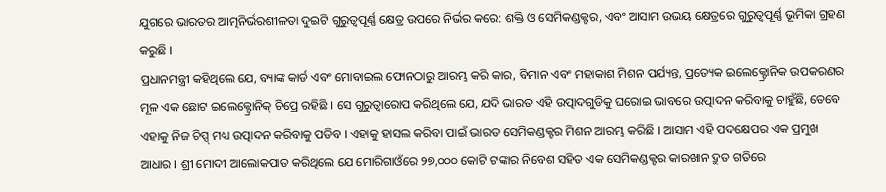ଯୁଗରେ ଭାରତର ଆତ୍ମନିର୍ଭରଶୀଳତା ଦୁଇଟି ଗୁରୁତ୍ୱପୂର୍ଣ୍ଣ କ୍ଷେତ୍ର ଉପରେ ନିର୍ଭର କରେ: ଶକ୍ତି ଓ ସେମିକଣ୍ଡକ୍ଟର, ଏବଂ ଆସାମ ଉଭୟ କ୍ଷେତ୍ରରେ ଗୁରୁତ୍ୱପୂର୍ଣ୍ଣ ଭୂମିକା ଗ୍ରହଣ କରୁଛି ।
ପ୍ରଧାନମନ୍ତ୍ରୀ କହିଥିଲେ ଯେ, ବ୍ୟାଙ୍କ କାର୍ଡ ଏବଂ ମୋବାଇଲ ଫୋନଠାରୁ ଆରମ୍ଭ କରି କାର, ବିମାନ ଏବଂ ମହାକାଶ ମିଶନ ପର୍ଯ୍ୟନ୍ତ, ପ୍ରତ୍ୟେକ ଇଲେକ୍ଟ୍ରୋନିକ ଉପକରଣର ମୂଳ ଏକ ଛୋଟ ଇଲେକ୍ଟ୍ରୋନିକ୍ ଚିପ୍ରେ ରହିଛି । ସେ ଗୁରୁତ୍ୱାରୋପ କରିଥିଲେ ଯେ, ଯଦି ଭାରତ ଏହି ଉତ୍ପାଦଗୁଡିକୁ ଘରୋଇ ଭାବରେ ଉତ୍ପାଦନ କରିବାକୁ ଚାହୁଁଛି, ତେବେ ଏହାକୁ ନିଜ ଚିପ୍ସ୍ ମଧ୍ୟ ଉତ୍ପାଦନ କରିବାକୁ ପଡିବ । ଏହାକୁ ହାସଲ କରିବା ପାଇଁ ଭାରତ ସେମିକଣ୍ଡକ୍ଟର ମିଶନ ଆରମ୍ଭ କରିଛି । ଆସାମ ଏହି ପଦକ୍ଷେପର ଏକ ପ୍ରମୁଖ ଆଧାର । ଶ୍ରୀ ମୋଦୀ ଆଲୋକପାତ କରିଥିଲେ ଯେ ମୋରିଗାଓଁରେ ୨୭,୦୦୦ କୋଟି ଟଙ୍କାର ନିବେଶ ସହିତ ଏକ ସେମିକଣ୍ଡକ୍ଟର କାରଖାନ ଦ୍ରୁତ ଗତିରେ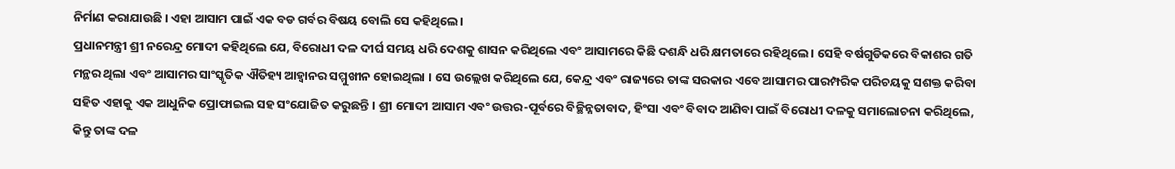ନିର୍ମାଣ କରାଯାଉଛି । ଏହା ଆସାମ ପାଇଁ ଏକ ବଡ ଗର୍ବର ବିଷୟ ବୋଲି ସେ କହିଥିଲେ।
ପ୍ରଧାନମନ୍ତ୍ରୀ ଶ୍ରୀ ନରେନ୍ଦ୍ର ମୋଦୀ କହିଥିଲେ ଯେ, ବିରୋଧୀ ଦଳ ଦୀର୍ଘ ସମୟ ଧରି ଦେଶକୁ ଶାସନ କରିଥିଲେ ଏବଂ ଆସାମରେ କିଛି ଦଶନ୍ଧି ଧରି କ୍ଷମତାରେ ରହିଥିଲେ । ସେହି ବର୍ଷଗୁଡିକରେ ବିକାଶର ଗତି ମନ୍ଥର ଥିଲା ଏବଂ ଆସାମର ସାଂସ୍କୃତିକ ଐତିହ୍ୟ ଆହ୍ୱାନର ସମ୍ମୁଖୀନ ହୋଇଥିଲା । ସେ ଉଲ୍ଲେଖ କରିଥିଲେ ଯେ, କେନ୍ଦ୍ର ଏବଂ ରାଜ୍ୟରେ ତାଙ୍କ ସରକାର ଏବେ ଆସାମର ପାରମ୍ପରିକ ପରିଚୟକୁ ସଶକ୍ତ କରିବା ସହିତ ଏହାକୁ ଏକ ଆଧୁନିକ ପ୍ରୋଫାଇଲ ସହ ସଂଯୋଜିତ କରୁଛନ୍ତି । ଶ୍ରୀ ମୋଦୀ ଆସାମ ଏବଂ ଉତ୍ତର-ପୂର୍ବରେ ବିଚ୍ଛିନ୍ନତାବାଦ, ହିଂସା ଏବଂ ବିବାଦ ଆଣିବା ପାଇଁ ବିରୋଧୀ ଦଳକୁ ସମାଲୋଚନା କରିଥିଲେ, କିନ୍ତୁ ତାଙ୍କ ଦଳ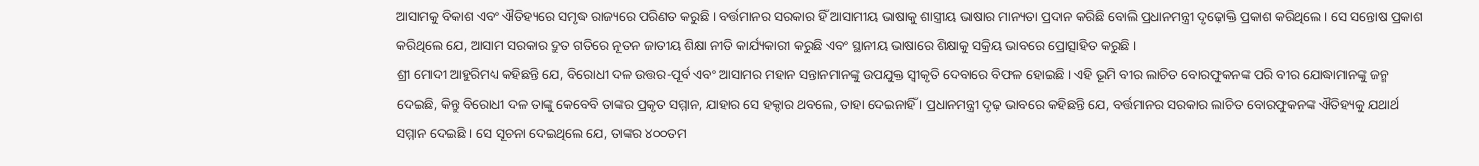ଆସାମକୁ ବିକାଶ ଏବଂ ଐତିହ୍ୟରେ ସମୃଦ୍ଧ ରାଜ୍ୟରେ ପରିଣତ କରୁଛି । ବର୍ତ୍ତମାନର ସରକାର ହିଁ ଆସାମୀୟ ଭାଷାକୁ ଶାସ୍ତ୍ରୀୟ ଭାଷାର ମାନ୍ୟତା ପ୍ରଦାନ କରିଛି ବୋଲି ପ୍ରଧାନମନ୍ତ୍ରୀ ଦୃଢ଼ୋକ୍ତି ପ୍ରକାଶ କରିଥିଲେ । ସେ ସନ୍ତୋଷ ପ୍ରକାଶ କରିଥିଲେ ଯେ, ଆସାମ ସରକାର ଦ୍ରୁତ ଗତିରେ ନୂତନ ଜାତୀୟ ଶିକ୍ଷା ନୀତି କାର୍ଯ୍ୟକାରୀ କରୁଛି ଏବଂ ସ୍ଥାନୀୟ ଭାଷାରେ ଶିକ୍ଷାକୁ ସକ୍ରିୟ ଭାବରେ ପ୍ରୋତ୍ସାହିତ କରୁଛି ।
ଶ୍ରୀ ମୋଦୀ ଆହୁରିମଧ୍ୟ କହିଛନ୍ତି ଯେ, ବିରୋଧୀ ଦଳ ଉତ୍ତର-ପୂର୍ବ ଏବଂ ଆସାମର ମହାନ ସନ୍ତାନମାନଙ୍କୁ ଉପଯୁକ୍ତ ସ୍ୱୀକୃତି ଦେବାରେ ବିଫଳ ହୋଇଛି । ଏହି ଭୂମି ବୀର ଲାଚିତ ବୋରଫୁକନଙ୍କ ପରି ବୀର ଯୋଦ୍ଧାମାନଙ୍କୁ ଜନ୍ମ ଦେଇଛି, କିନ୍ତୁ ବିରୋଧୀ ଦଳ ତାଙ୍କୁ କେବେବି ତାଙ୍କର ପ୍ରକୃତ ସମ୍ମାନ, ଯାହାର ସେ ହକ୍ଦାର ଥବଲେ, ତାହା ଦେଇନାହିଁ । ପ୍ରଧାନମନ୍ତ୍ରୀ ଦୃଢ଼ ଭାବରେ କହିଛନ୍ତି ଯେ, ବର୍ତ୍ତମାନର ସରକାର ଲାଚିତ ବୋରଫୁକନଙ୍କ ଐତିହ୍ୟକୁ ଯଥାର୍ଥ ସମ୍ମାନ ଦେଇଛି । ସେ ସୂଚନା ଦେଇଥିଲେ ଯେ, ତାଙ୍କର ୪୦୦ତମ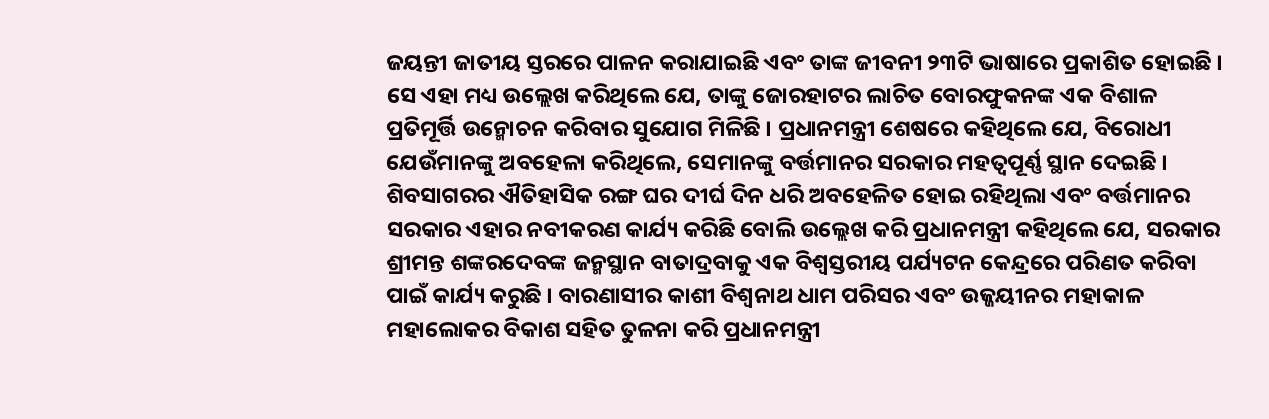ଜୟନ୍ତୀ ଜାତୀୟ ସ୍ତରରେ ପାଳନ କରାଯାଇଛି ଏବଂ ତାଙ୍କ ଜୀବନୀ ୨୩ଟି ଭାଷାରେ ପ୍ରକାଶିତ ହୋଇଛି । ସେ ଏହା ମଧ୍ୟ ଉଲ୍ଲେଖ କରିଥିଲେ ଯେ, ତାଙ୍କୁ ଜୋରହାଟର ଲାଚିତ ବୋରଫୁକନଙ୍କ ଏକ ବିଶାଳ ପ୍ରତିମୂର୍ତ୍ତି ଉନ୍ମୋଚନ କରିବାର ସୁଯୋଗ ମିଳିଛି । ପ୍ରଧାନମନ୍ତ୍ରୀ ଶେଷରେ କହିଥିଲେ ଯେ, ବିରୋଧୀ ଯେଉଁମାନଙ୍କୁ ଅବହେଳା କରିଥିଲେ, ସେମାନଙ୍କୁ ବର୍ତ୍ତମାନର ସରକାର ମହତ୍ୱପୂର୍ଣ୍ଣ ସ୍ଥାନ ଦେଇଛି ।
ଶିବସାଗରର ଐତିହାସିକ ରଙ୍ଗ ଘର ଦୀର୍ଘ ଦିନ ଧରି ଅବହେଳିତ ହୋଇ ରହିଥିଲା ଏବଂ ବର୍ତ୍ତମାନର ସରକାର ଏହାର ନବୀକରଣ କାର୍ଯ୍ୟ କରିଛି ବୋଲି ଉଲ୍ଲେଖ କରି ପ୍ରଧାନମନ୍ତ୍ରୀ କହିଥିଲେ ଯେ, ସରକାର ଶ୍ରୀମନ୍ତ ଶଙ୍କରଦେବଙ୍କ ଜନ୍ମସ୍ଥାନ ବାତାଦ୍ରବାକୁ ଏକ ବିଶ୍ୱସ୍ତରୀୟ ପର୍ଯ୍ୟଟନ କେନ୍ଦ୍ରରେ ପରିଣତ କରିବା ପାଇଁ କାର୍ଯ୍ୟ କରୁଛି । ବାରଣାସୀର କାଶୀ ବିଶ୍ୱନାଥ ଧାମ ପରିସର ଏବଂ ଉଜ୍ଜୟୀନର ମହାକାଳ ମହାଲୋକର ବିକାଶ ସହିତ ତୁଳନା କରି ପ୍ରଧାନମନ୍ତ୍ରୀ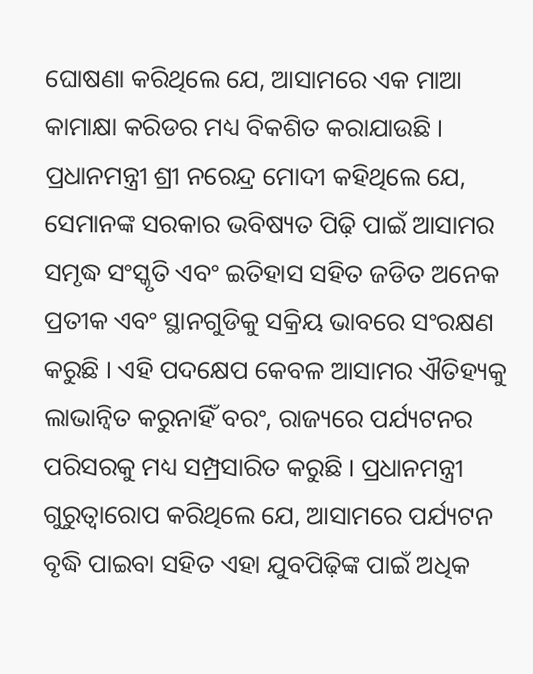ଘୋଷଣା କରିଥିଲେ ଯେ, ଆସାମରେ ଏକ ମାଆ କାମାକ୍ଷା କରିଡର ମଧ୍ୟ ବିକଶିତ କରାଯାଉଛି ।
ପ୍ରଧାନମନ୍ତ୍ରୀ ଶ୍ରୀ ନରେନ୍ଦ୍ର ମୋଦୀ କହିଥିଲେ ଯେ, ସେମାନଙ୍କ ସରକାର ଭବିଷ୍ୟତ ପିଢ଼ି ପାଇଁ ଆସାମର ସମୃଦ୍ଧ ସଂସ୍କୃତି ଏବଂ ଇତିହାସ ସହିତ ଜଡିତ ଅନେକ ପ୍ରତୀକ ଏବଂ ସ୍ଥାନଗୁଡିକୁ ସକ୍ରିୟ ଭାବରେ ସଂରକ୍ଷଣ କରୁଛି । ଏହି ପଦକ୍ଷେପ କେବଳ ଆସାମର ଐତିହ୍ୟକୁ ଲାଭାନ୍ୱିତ କରୁନାହିଁ ବରଂ, ରାଜ୍ୟରେ ପର୍ଯ୍ୟଟନର ପରିସରକୁ ମଧ୍ୟ ସମ୍ପ୍ରସାରିତ କରୁଛି । ପ୍ରଧାନମନ୍ତ୍ରୀ ଗୁରୁତ୍ୱାରୋପ କରିଥିଲେ ଯେ, ଆସାମରେ ପର୍ଯ୍ୟଟନ ବୃଦ୍ଧି ପାଇବା ସହିତ ଏହା ଯୁବପିଢ଼ିଙ୍କ ପାଇଁ ଅଧିକ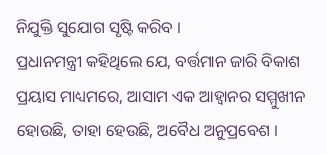ନିଯୁକ୍ତି ସୁଯୋଗ ସୃଷ୍ଟି କରିବ ।
ପ୍ରଧାନମନ୍ତ୍ରୀ କହିଥିଲେ ଯେ, ବର୍ତ୍ତମାନ ଜାରି ବିକାଶ ପ୍ରୟାସ ମାଧ୍ୟମରେ, ଆସାମ ଏକ ଆହ୍ୱାନର ସମ୍ମୁଖୀନ ହୋଉଛି, ତାହା ହେଉଛି, ଅବୈଧ ଅନୁପ୍ରବେଶ ।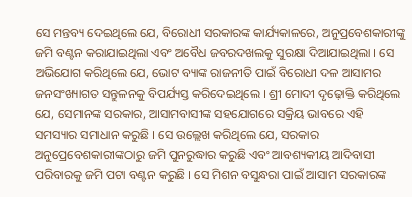ସେ ମନ୍ତବ୍ୟ ଦେଇଥିଲେ ଯେ, ବିରୋଧୀ ସରକାରଙ୍କ କାର୍ଯ୍ୟକାଳରେ, ଅନୁପ୍ରବେଶକାରୀଙ୍କୁ ଜମି ବଣ୍ଟନ କରାଯାଇଥିଲା ଏବଂ ଅବୈଧ ଜବରଦଖଲକୁ ସୁରକ୍ଷା ଦିଆଯାଇଥିଲା । ସେ ଅଭିଯୋଗ କରିଥିଲେ ଯେ, ଭୋଟ ବ୍ୟାଙ୍କ ରାଜନୀତି ପାଇଁ ବିରୋଧୀ ଦଳ ଆସାମର ଜନସଂଖ୍ୟାଗତ ସନ୍ତୁଳନକୁ ବିପର୍ଯ୍ୟସ୍ତ କରିଦେଇଥିଲେ । ଶ୍ରୀ ମୋଦୀ ଦୃଢ଼ୋକ୍ତି କରିଥିଲେ ଯେ, ସେମାନଙ୍କ ସରକାର, ଆସାମବାସୀଙ୍କ ସହଯୋଗରେ ସକ୍ରିୟ ଭାବରେ ଏହି ସମସ୍ୟାର ସମାଧାନ କରୁଛି । ସେ ଉଲ୍ଲେଖ କରିଥିଲେ ଯେ, ସରକାର ଅନୁପ୍ରେବେଶକାରୀଙ୍କଠାରୁ ଜମି ପୁନରୁଦ୍ଧାର କରୁଛି ଏବଂ ଆବଶ୍ୟକୀୟ ଆଦିବାସୀ ପରିବାରକୁ ଜମି ପଟା ବଣ୍ଟନ କରୁଛି । ସେ ମିଶନ ବସୁନ୍ଧରା ପାଇଁ ଆସାମ ସରକାରଙ୍କ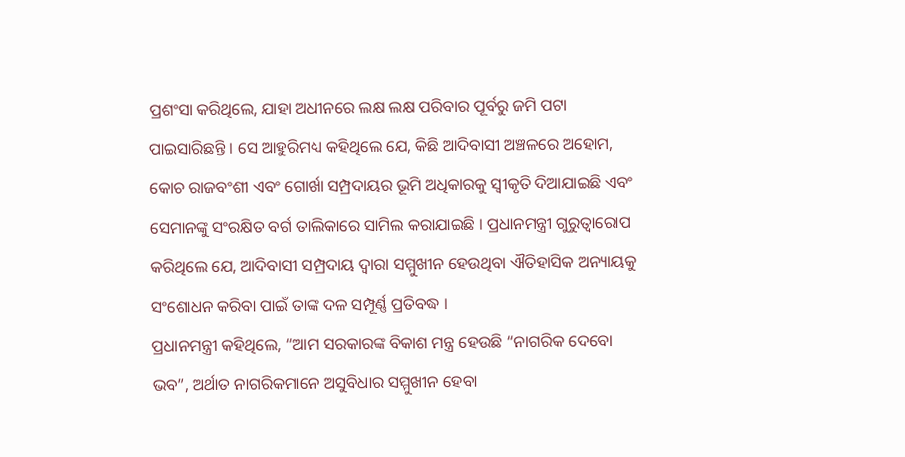ପ୍ରଶଂସା କରିଥିଲେ, ଯାହା ଅଧୀନରେ ଲକ୍ଷ ଲକ୍ଷ ପରିବାର ପୂର୍ବରୁ ଜମି ପଟା ପାଇସାରିଛନ୍ତି । ସେ ଆହୁରିମଧ୍ୟ କହିଥିଲେ ଯେ, କିଛି ଆଦିବାସୀ ଅଞ୍ଚଳରେ ଅହୋମ, କୋଚ ରାଜବଂଶୀ ଏବଂ ଗୋର୍ଖା ସମ୍ପ୍ରଦାୟର ଭୂମି ଅଧିକାରକୁ ସ୍ୱୀକୃତି ଦିଆଯାଇଛି ଏବଂ ସେମାନଙ୍କୁ ସଂରକ୍ଷିତ ବର୍ଗ ତାଲିକାରେ ସାମିଲ କରାଯାଇଛି । ପ୍ରଧାନମନ୍ତ୍ରୀ ଗୁରୁତ୍ୱାରୋପ କରିଥିଲେ ଯେ, ଆଦିବାସୀ ସମ୍ପ୍ରଦାୟ ଦ୍ୱାରା ସମ୍ମୁଖୀନ ହେଉଥିବା ଐତିହାସିକ ଅନ୍ୟାୟକୁ ସଂଶୋଧନ କରିବା ପାଇଁ ତାଙ୍କ ଦଳ ସମ୍ପୂର୍ଣ୍ଣ ପ୍ରତିବଦ୍ଧ ।
ପ୍ରଧାନମନ୍ତ୍ରୀ କହିଥିଲେ, “ଆମ ସରକାରଙ୍କ ବିକାଶ ମନ୍ତ୍ର ହେଉଛି “ନାଗରିକ ଦେବୋ ଭବ”, ଅର୍ଥାତ ନାଗରିକମାନେ ଅସୁବିଧାର ସମ୍ମୁଖୀନ ହେବା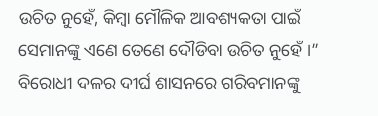ଉଚିତ ନୁହେଁ, କିମ୍ବା ମୌଳିକ ଆବଶ୍ୟକତା ପାଇଁ ସେମାନଙ୍କୁ ଏଣେ ତେଣେ ଦୌଡିବା ଉଚିତ ନୁହେଁ ।” ବିରୋଧୀ ଦଳର ଦୀର୍ଘ ଶାସନରେ ଗରିବମାନଙ୍କୁ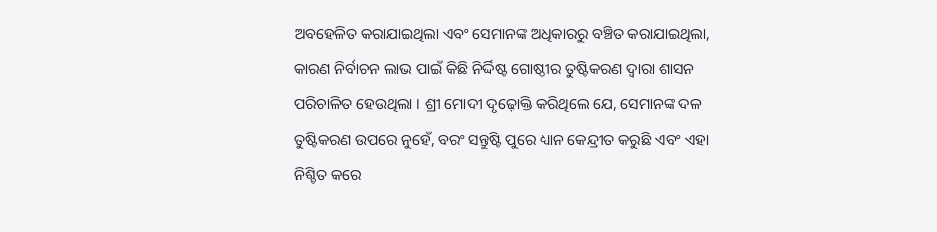ଅବହେଳିତ କରାଯାଇଥିଲା ଏବଂ ସେମାନଙ୍କ ଅଧିକାରରୁ ବଞ୍ଚିତ କରାଯାଇଥିଲା, କାରଣ ନିର୍ବାଚନ ଲାଭ ପାଇଁ କିଛି ନିର୍ଦ୍ଦିଷ୍ଟ ଗୋଷ୍ଠୀର ତୁଷ୍ଟିକରଣ ଦ୍ୱାରା ଶାସନ ପରିଚାଳିତ ହେଉଥିଲା । ଶ୍ରୀ ମୋଦୀ ଦୃଢ଼ୋକ୍ତି କରିଥିଲେ ଯେ, ସେମାନଙ୍କ ଦଳ ତୁଷ୍ଟିକରଣ ଉପରେ ନୁହେଁ, ବରଂ ସନ୍ତୁଷ୍ଟି ପୁରେ ଧ୍ୟାନ କେନ୍ଦ୍ରୀତ କରୁଛି ଏବଂ ଏହା ନିଶ୍ଚିତ କରେ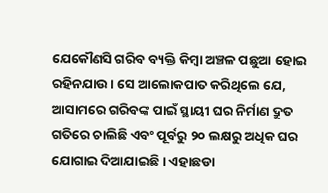ଯେକୌଣସି ଗରିବ ବ୍ୟକ୍ତି କିମ୍ବା ଅଞ୍ଚଳ ପଛୁଆ ହୋଇ ରହିନଯାଉ । ସେ ଆଲୋକପାତ କରିଥିଲେ ଯେ, ଆସାମରେ ଗରିବଙ୍କ ପାଇଁ ସ୍ଥାୟୀ ଘର ନିର୍ମାଣ ଦ୍ରୁତ ଗତିରେ ଚାଲିଛି ଏବଂ ପୂର୍ବରୁ ୨୦ ଲକ୍ଷରୁ ଅଧିକ ଘର ଯୋଗାଇ ଦିଆଯାଇଛି । ଏହାଛଡା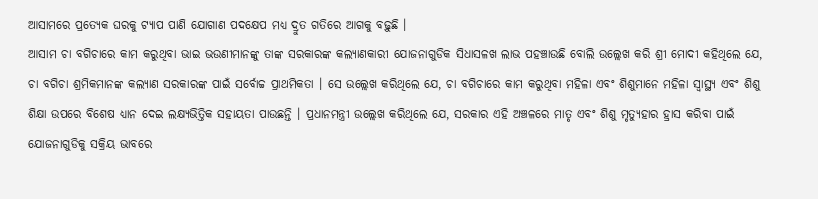ଆସାମରେ ପ୍ରତ୍ୟେକ ଘରକୁ ଟ୍ୟାପ ପାଣି ଯୋଗାଣ ପଦକ୍ଷେପ ମଧ୍ୟ ଦ୍ରୁତ ଗତିରେ ଆଗକୁ ବଢ଼ୁଛି ।
ଆସାମ ଚା ବଗିଚାରେ କାମ କରୁଥିବା ଭାଇ ଭଉଣୀମାନଙ୍କୁ ତାଙ୍କ ସରକାରଙ୍କ କଲ୍ୟାଣକାରୀ ଯୋଜନାଗୁଡିକ ସିଧାସଳଖ ଲାଭ ପହଞ୍ଚାଉଛି ବୋଲି ଉଲ୍ଲେଖ କରି ଶ୍ରୀ ମୋଦୀ କହିଥିଲେ ଯେ, ଚା ବଗିଚା ଶ୍ରମିକମାନଙ୍କ କଲ୍ୟାଣ ସରକାରଙ୍କ ପାଇଁ ସର୍ବୋଚ୍ଚ ପ୍ରାଥମିକତା । ସେ ଉଲ୍ଲେଖ କରିଥିଲେ ଯେ, ଚା ବଗିଚାରେ କାମ କରୁଥିବା ମହିଳା ଏବଂ ଶିଶୁମାନେ ମହିଳା ସ୍ୱାସ୍ଥ୍ୟ ଏବଂ ଶିଶୁ ଶିକ୍ଷା ଉପରେ ବିଶେଷ ଧ୍ୟାନ ଦେଇ ଲକ୍ଷ୍ୟଭିତ୍ତିକ ସହାୟତା ପାଉଛନ୍ତି । ପ୍ରଧାନମନ୍ତ୍ରୀ ଉଲ୍ଲେଖ କରିଥିଲେ ଯେ, ସରକାର ଏହି ଅଞ୍ଚଳରେ ମାତୃ ଏବଂ ଶିଶୁ ମୃତ୍ୟୁହାର ହ୍ରାସ କରିବା ପାଇଁ ଯୋଜନାଗୁଡିକୁ ସକ୍ରିୟ ଭାବରେ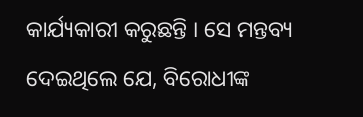କାର୍ଯ୍ୟକାରୀ କରୁଛନ୍ତି । ସେ ମନ୍ତବ୍ୟ ଦେଇଥିଲେ ଯେ, ବିରୋଧୀଙ୍କ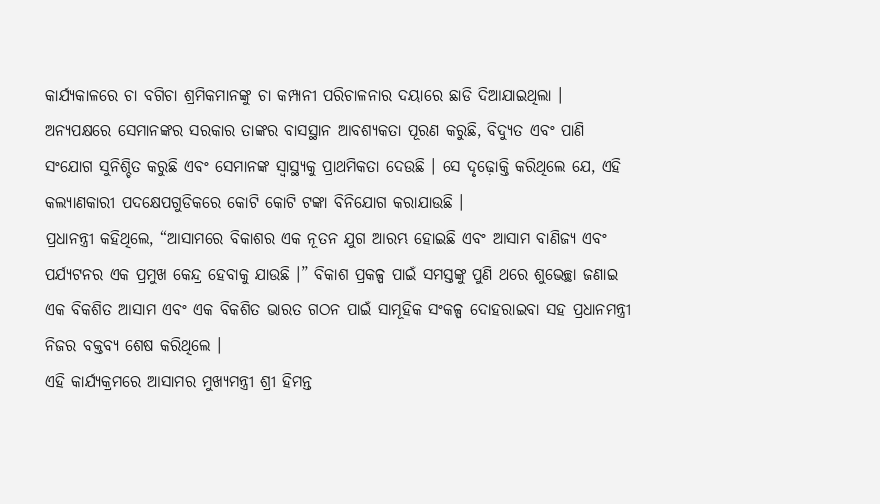କାର୍ଯ୍ୟକାଳରେ ଚା ବଗିଚା ଶ୍ରମିକମାନଙ୍କୁ ଚା କମ୍ପାନୀ ପରିଚାଳନାର ଦୟାରେ ଛାଡି ଦିଆଯାଇଥିଲା । ଅନ୍ୟପକ୍ଷରେ ସେମାନଙ୍କର ସରକାର ତାଙ୍କର ବାସସ୍ଥାନ ଆବଶ୍ୟକତା ପୂରଣ କରୁଛି, ବିଦ୍ୟୁତ ଏବଂ ପାଣି ସଂଯୋଗ ସୁନିଶ୍ଚିତ କରୁଛି ଏବଂ ସେମାନଙ୍କ ସ୍ୱାସ୍ଥ୍ୟକୁ ପ୍ରାଥମିକତା ଦେଉଛି । ସେ ଦୃଢ଼ୋକ୍ତି କରିଥିଲେ ଯେ, ଏହି କଲ୍ୟାଣକାରୀ ପଦକ୍ଷେପଗୁଡିକରେ କୋଟି କୋଟି ଟଙ୍କା ବିନିଯୋଗ କରାଯାଉଛି ।
ପ୍ରଧାନନ୍ତ୍ରୀ କହିଥିଲେ, “ଆସାମରେ ବିକାଶର ଏକ ନୂତନ ଯୁଗ ଆରମ୍ଭ ହୋଇଛି ଏବଂ ଆସାମ ବାଣିଜ୍ୟ ଏବଂ ପର୍ଯ୍ୟଟନର ଏକ ପ୍ରମୁଖ କେନ୍ଦ୍ର ହେବାକୁ ଯାଉଛି ।” ବିକାଶ ପ୍ରକଳ୍ପ ପାଇଁ ସମସ୍ତଙ୍କୁ ପୁଣି ଥରେ ଶୁଭେଚ୍ଛା ଜଣାଇ ଏକ ବିକଶିତ ଆସାମ ଏବଂ ଏକ ବିକଶିତ ଭାରତ ଗଠନ ପାଇଁ ସାମୂହିକ ସଂକଳ୍ପ ଦୋହରାଇବା ସହ ପ୍ରଧାନମନ୍ତ୍ରୀ ନିଜର ବକ୍ତବ୍ୟ ଶେଷ କରିଥିଲେ ।
ଏହି କାର୍ଯ୍ୟକ୍ରମରେ ଆସାମର ମୁଖ୍ୟମନ୍ତ୍ରୀ ଶ୍ରୀ ହିମନ୍ତ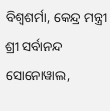ବିଶ୍ୱଶର୍ମା, କେନ୍ଦ୍ର ମନ୍ତ୍ରୀ ଶ୍ରୀ ସର୍ବାନନ୍ଦ ସୋନୋୱାଲ,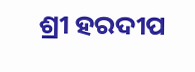ଶ୍ରୀ ହରଦୀପ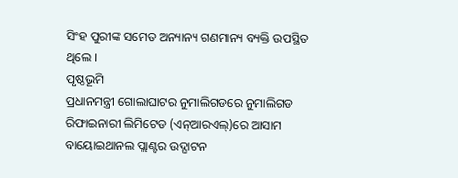ସିଂହ ପୁରୀଙ୍କ ସମେତ ଅନ୍ୟାନ୍ୟ ଗଣମାନ୍ୟ ବ୍ୟକ୍ତି ଉପସ୍ଥିତ ଥିଲେ ।
ପୃଷ୍ଠଭୂମି
ପ୍ରଧାନମନ୍ତ୍ରୀ ଗୋଲାଘାଟର ନୁମାଲିଗଡରେ ନୁମାଲିଗଡ ରିଫାଇନାରୀ ଲିମିଟେଡ (ଏନ୍ଆରଏଲ୍)ରେ ଆସାମ ବାୟୋଇଥାନଲ ପ୍ଲାଣ୍ଟର ଉଦ୍ଘାଟନ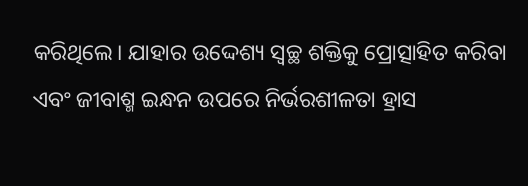କରିଥିଲେ। ଯାହାର ଉଦ୍ଦେଶ୍ୟ ସ୍ୱଚ୍ଛ ଶକ୍ତିକୁ ପ୍ରୋତ୍ସାହିତ କରିବା ଏବଂ ଜୀବାଶ୍ମ ଇନ୍ଧନ ଉପରେ ନିର୍ଭରଶୀଳତା ହ୍ରାସ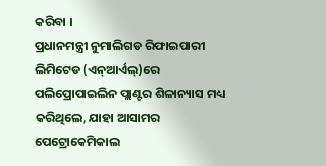କରିବା ।
ପ୍ରଧାନମନ୍ତ୍ରୀ ନୁମାଲିଗଡ ରିଫାଇପାରୀ ଲିମିଟେଡ (ଏନ୍ଆର୍ଏଲ୍)ରେ ପଲିପ୍ରୋପାଇଲିନ ପ୍ଲାଣ୍ଟର ଶିଳାନ୍ୟାସ ମଧ୍ୟ କରିଥିଲେ, ଯାହା ଆସାମର ପେଟ୍ରୋକେମିକାଲ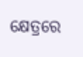କ୍ଷେତ୍ରରେ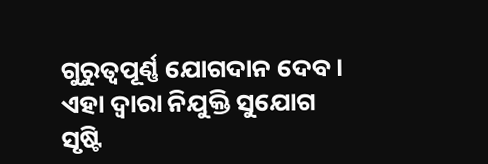ଗୁରୁତ୍ୱପୂର୍ଣ୍ଣ ଯୋଗଦାନ ଦେବ । ଏହା ଦ୍ୱାରା ନିଯୁକ୍ତି ସୁଯୋଗ ସୃଷ୍ଟି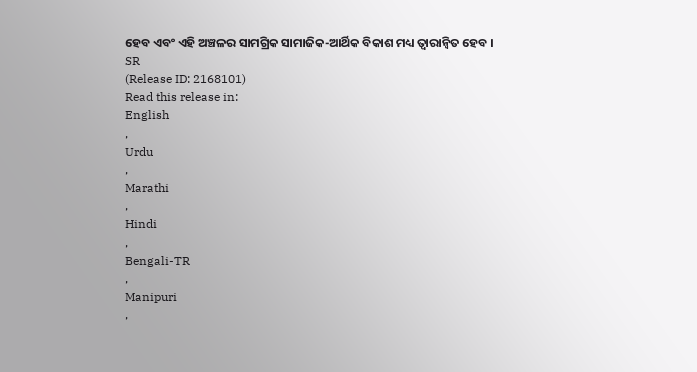ହେବ ଏବଂ ଏହି ଅଞ୍ଚଳର ସାମଗ୍ରିକ ସାମାଜିକ-ଆର୍ଥିକ ବିକାଶ ମଧ୍ୟ ତ୍ୱାରାନ୍ୱିତ ହେବ ।
SR
(Release ID: 2168101)
Read this release in:
English
,
Urdu
,
Marathi
,
Hindi
,
Bengali-TR
,
Manipuri
,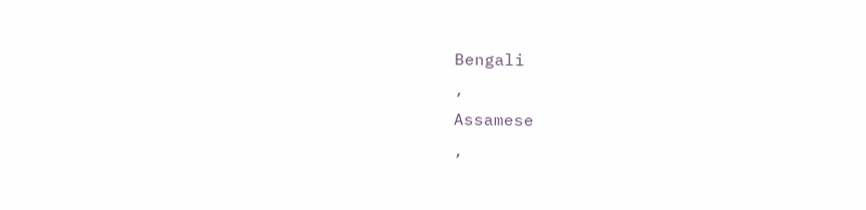Bengali
,
Assamese
,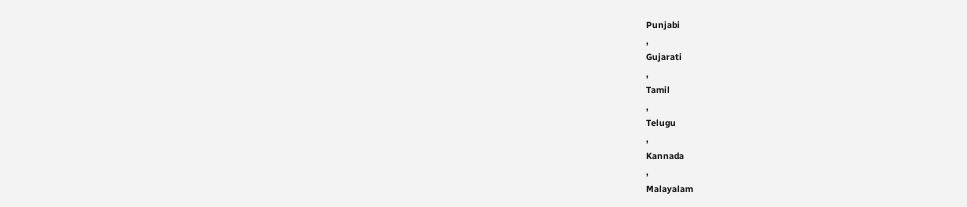Punjabi
,
Gujarati
,
Tamil
,
Telugu
,
Kannada
,
Malayalam